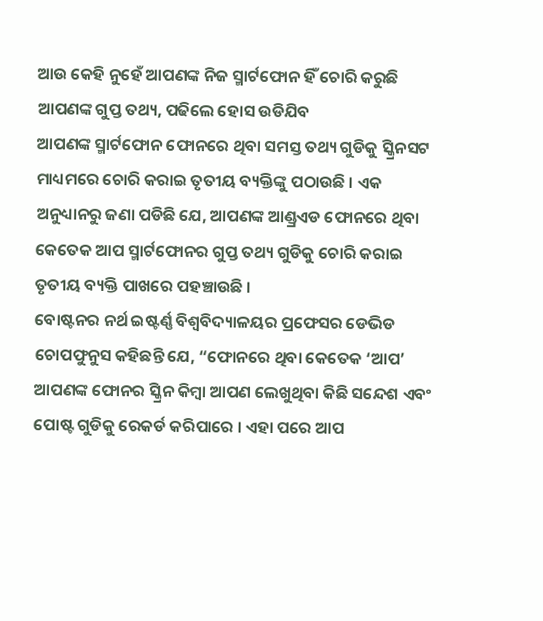ଆଉ କେହି ନୁହେଁ ଆପଣଙ୍କ ନିଜ ସ୍ମାର୍ଟଫୋନ ହିଁ ଚୋରି କରୁଛି ଆପଣଙ୍କ ଗୁପ୍ତ ତଥ୍ୟ, ପଢିଲେ ହୋସ ଉଡିଯିବ
ଆପଣଙ୍କ ସ୍ମାର୍ଟଫୋନ ଫୋନରେ ଥିବା ସମସ୍ତ ତଥ୍ୟ ଗୁଡିକୁ ସ୍କ୍ରିନସଟ ମାଧ୍ୟମରେ ଚୋରି କରାଇ ତୃତୀୟ ବ୍ୟକ୍ତିଙ୍କୁ ପଠାଉଛି । ଏକ ଅନୁଧ୍ୟାନରୁ ଜଣା ପଡିଛି ଯେ, ଆପଣଙ୍କ ଆଣ୍ଡ୍ରଏଡ ଫୋନରେ ଥିବା କେତେକ ଆପ ସ୍ମାର୍ଟଫୋନର ଗୁପ୍ତ ତଥ୍ୟ ଗୁଡିକୁ ଚୋରି କରାଇ ତୃତୀୟ ବ୍ୟକ୍ତି ପାଖରେ ପହଞ୍ଚାଉଛି ।
ବୋଷ୍ଟନର ନର୍ଥ ଇଷ୍ଟର୍ଣ୍ଣ ବିଶ୍ୱବିଦ୍ୟାଳୟର ପ୍ରଫେସର ଡେଭିଡ ଚୋପଫୁନୁସ କହିଛନ୍ତି ଯେ, “ଫୋନରେ ଥିବା କେତେକ ‘ଆପ’ ଆପଣଙ୍କ ଫୋନର ସ୍କ୍ରିନ କିମ୍ବା ଆପଣ ଲେଖୁଥିବା କିଛି ସନ୍ଦେଶ ଏବଂ ପୋଷ୍ଟ ଗୁଡିକୁ ରେକର୍ଡ କରିପାରେ । ଏହା ପରେ ଆପ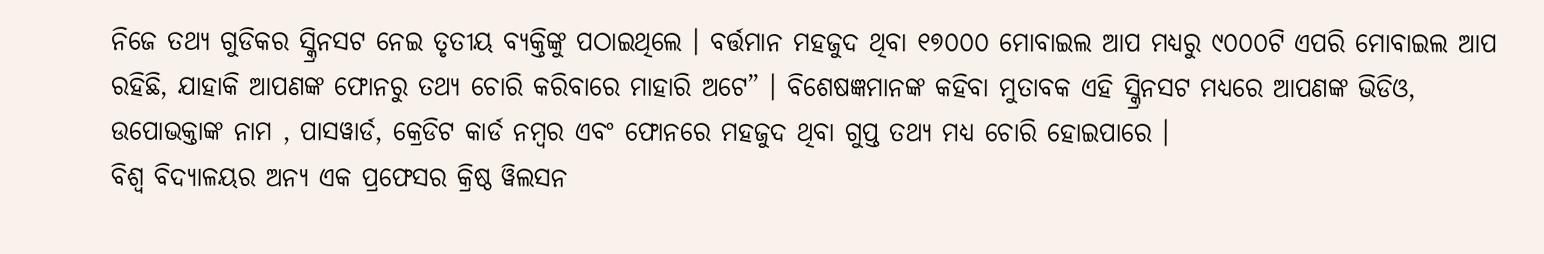ନିଜେ ତଥ୍ୟ ଗୁଡିକର ସ୍କ୍ରିନସଟ ନେଇ ତୃତୀୟ ବ୍ୟକ୍ତିଙ୍କୁ ପଠାଇଥିଲେ । ବର୍ତ୍ତମାନ ମହଜୁଦ ଥିବା ୧୭୦୦୦ ମୋବାଇଲ ଆପ ମଧ୍ୟରୁ ୯୦୦୦ଟି ଏପରି ମୋବାଇଲ ଆପ ରହିଛି, ଯାହାକି ଆପଣଙ୍କ ଫୋନରୁ ତଥ୍ୟ ଚୋରି କରିବାରେ ମାହାରି ଅଟେ” । ବିଶେଷଜ୍ଞମାନଙ୍କ କହିବା ମୁତାବକ ଏହି ସ୍କ୍ରିନସଟ ମଧ୍ୟରେ ଆପଣଙ୍କ ଭିଡିଓ, ଉପୋଭକ୍ତାଙ୍କ ନାମ , ପାସୱାର୍ଡ, କ୍ରେଡିଟ କାର୍ଡ ନମ୍ବର ଏବଂ ଫୋନରେ ମହଜୁଦ ଥିବା ଗୁପ୍ତ ତଥ୍ୟ ମଧ୍ୟ ଚୋରି ହୋଇପାରେ ।
ବିଶ୍ୱ ବିଦ୍ୟାଳୟର ଅନ୍ୟ ଏକ ପ୍ରଫେସର କ୍ରିଷ୍ଠ ୱିଲସନ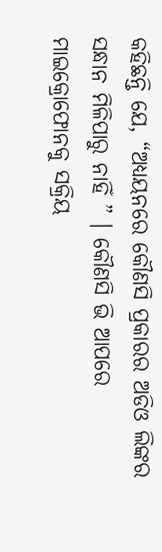କହିଛନ୍ତି ଯେ, “ଅଧ୍ୟୟନରେ କୌଣସି ପ୍ରକାରର ଅଡିଓ ଲିଙ୍କର ସନ୍ଧାନ ମିଳିପାରୁ ନାହିଁ ” । କୌଣସି ଭି ଆପରେ ମାଇକ୍ରୋଫୋନକୁ ସକ୍ରିୟ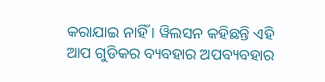କରାଯାଇ ନାହିଁ । ୱିଲସନ କହିଛନ୍ତି ଏହି ଆପ ଗୁଡିକର ବ୍ୟବହାର ଅପବ୍ୟବହାର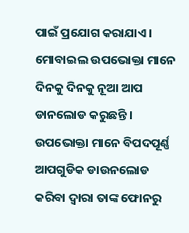ପାଇଁ ପ୍ରଯୋଗ କରାଯାଏ ।
ମୋବାଇଲ ଉପଭୋକ୍ତା ମାନେ ଦିନକୁ ଦିନକୁ ନୂଆ ଆପ ଡାନଲୋଡ କରୁଛନ୍ତି । ଉପଭୋକ୍ତା ମାନେ ବିପଦପୂର୍ଣ୍ଣ ଆପଗୁଡିକ ଡାଉନଲୋଡ କରିବା ଦ୍ୱାରା ତାଙ୍କ ଫୋନରୁ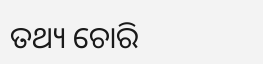ତଥ୍ୟ ଚୋରି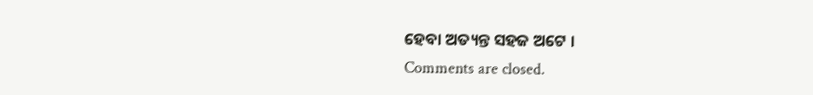ହେବା ଅତ୍ୟନ୍ତ ସହଜ ଅଟେ ।
Comments are closed.